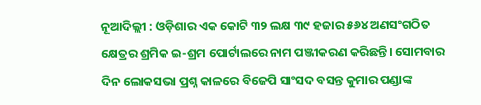ନୂଆଦିଲ୍ଲୀ : ଓଡ଼ିଶାର ଏକ କୋଟି ୩୨ ଲକ୍ଷ ୩୯ ହଜାର ୫୬୪ ଅଣସଂଗଠିତ କ୍ଷେତ୍ରର ଶ୍ରମିକ ଇ-ଶ୍ରମ ପୋର୍ଟାଲରେ ନାମ ପଞ୍ଜୀକରଣ କରିଛନ୍ତି। ସୋମବାର ଦିନ ଲୋକସଭା ପ୍ରଶ୍ନ କାଳରେ ବିଜେପି ସାଂସଦ ବସନ୍ତ କୁମାର ପଣ୍ଡାଙ୍କ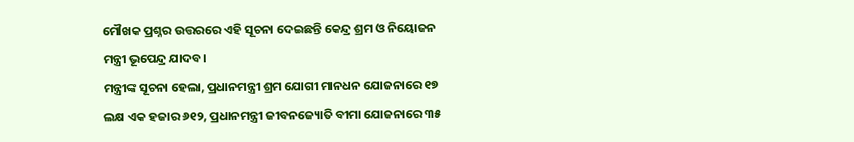ମୌଖକ ପ୍ରଶ୍ନର ଉତ୍ତରରେ ଏହି ସୂଚନା ଦେଇଛନ୍ତି କେନ୍ଦ୍ର ଶ୍ରମ ଓ ନିୟୋଜନ ମନ୍ତ୍ରୀ ଭୂପେନ୍ଦ୍ର ଯାଦବ।
ମନ୍ତ୍ରୀଙ୍କ ସୂଚନା ହେଲା, ପ୍ରଧାନମନ୍ତ୍ରୀ ଶ୍ରମ ଯୋଗୀ ମାନଧନ ଯୋଜନାରେ ୧୭ ଲକ୍ଷ ଏକ ହଜାର ୬୧୨, ପ୍ରଧାନମନ୍ତ୍ରୀ ଜୀବନଜ୍ୟୋତି ବୀମା ଯୋଜନାରେ ୩୫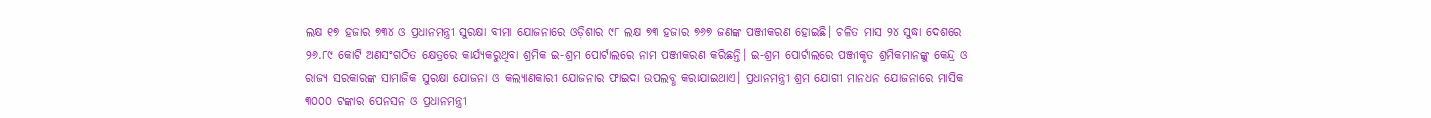ଲକ୍ଷ ୧୭ ହଜାର ୭୩୪ ଓ ପ୍ରଧାନମନ୍ତ୍ରୀ ସୁରକ୍ଷା ବୀମା ଯୋଜନାରେ ଓଡ଼ିଶାର ୯୮ ଲକ୍ଷ ୭୩ ହଜାର ୭୬୭ ଜଣଙ୍କ ପଞ୍ଜୀକରଣ ହୋଇଛି। ଚଳିତ ମାସ ୨୪ ସୁଦ୍ଧା ଦେଶରେ ୨୬.୮୯ କୋଟି ଅଣସଂଗଠିତ କ୍ଷେତ୍ରରେ କାର୍ଯ୍ୟକରୁଥିବା ଶ୍ରମିକ ଇ-ଶ୍ରମ ପୋର୍ଟାଲରେ ନାମ ପଞ୍ଜୀକରଣ କରିଛନ୍ତି। ଇ-ଶ୍ରମ ପୋର୍ଟାଲରେ ପଞ୍ଜୀକୃତ ଶ୍ରମିକମାନଙ୍କୁ କେନ୍ଦ୍ର ଓ ରାଜ୍ୟ ସରକାରଙ୍କ ସାମାଜିକ ସୁରକ୍ଷା ଯୋଜନା ଓ କଲ୍ୟାଣକାରୀ ଯୋଜନାର ଫାଇଦା ଉପଲବ୍ଧ କରାଯାଇଥାଏ। ପ୍ରଧାନମନ୍ତ୍ରୀ ଶ୍ରମ ଯୋଗୀ ମାନଧନ ଯୋଜନାରେ ମାସିକ ୩୦୦୦ ଟଙ୍କାର ପେନସନ ଓ ପ୍ରଧାନମନ୍ତ୍ରୀ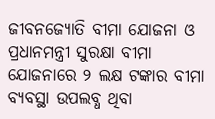ଜୀବନଜ୍ୟୋତି ବୀମା ଯୋଜନା ଓ ପ୍ରଧାନମନ୍ତ୍ରୀ ସୁରକ୍ଷା ବୀମା ଯୋଜନାରେ ୨ ଲକ୍ଷ ଟଙ୍କାର ବୀମା ବ୍ୟବସ୍ଥା ଉପଲବ୍ଧ ଥିବା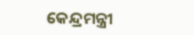କେନ୍ଦ୍ରମନ୍ତ୍ରୀ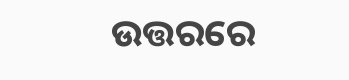ଉତ୍ତରରେ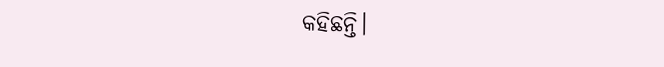କହିଛନ୍ତି।